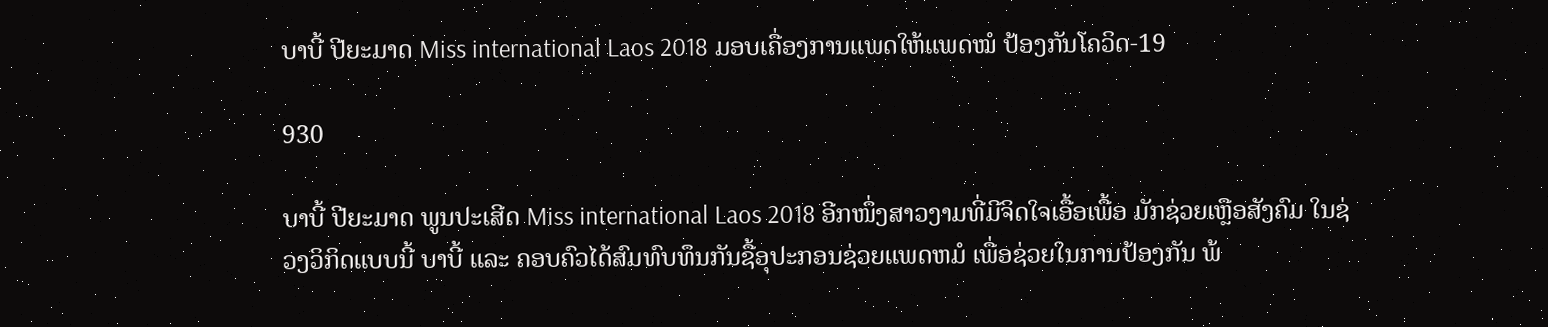ບາບີ້ ປີຍະມາດ Miss international Laos 2018 ມອບເຄື່ອງການແພດໃຫ້ແພດໝໍ ປ້ອງກັນໂຄວິດ-19

930

ບາບີ້ ປີຍະມາດ ພູນປະເສີດ Miss international Laos 2018 ອີກໜຶ່ງສາວງາມທີ່ມີຈິດໃຈເອື້ອເພື້ອ ມັກຊ່ວຍເຫຼືອສັງຄົມ ໃນຊ່ວງວິກິດແບບນີ້ ບາບີ້ ແລະ ຄອບຄົວໄດ້ສົມທົບທຶນກັນຊື້ອຸປະກອນຊ່ວຍແພດຫມໍ ເພື່ອຊ່ວຍໃນການປ້ອງກັນ ພ້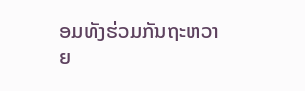ອມທັງຮ່ວມກັນຖະຫວາຍ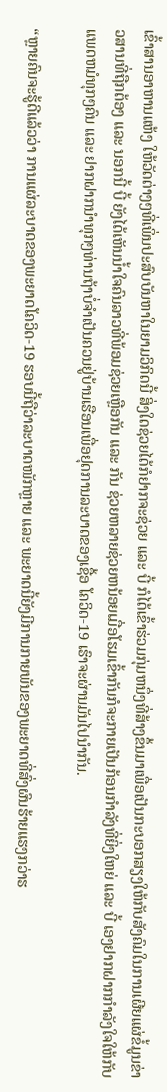ເຂົ້າສານອາຫານແຫ້ງ ໃຫ້ວັດຕ່າງໆທີ່ເພິ່ນປະສົບບັນຫາໃນຍາມວິກິດນີ້ ສິ່ງໃດຊ່ວຍໄດ້ກໍຢາກຈະຊ່ວຍ ແລະ ບີ້ ກໍໄດ້ເຂົ້າຮ່ວມກຸ່ມຫນຶ່ງທີ່ສ້າງຂຶ້ນມາເພື່ອເປັນກະບອກສຽງໃຫ້ກັບສັງຄົມໃນການເຜີຍແຜ່ຂໍ້ມູນຂ່າວສານທີ່ຖືກຕ້ອງ ແລະ ນອກນີ້ ບີ້ ຍັງໄດ້ເຫັນນ້ຳໃຈຄົນລາວທີ່ພ້ອມຊ່ວຍເຫຼືອກັນ ແລະ ກັນ ຊ່ວຍຫລາຍຊ່ວຍຫນ້ອຍເມື່ອໂຮມເຂົ້າກັນກໍຈະກາຍເປັນກ້ອນກຳລັງທີ່ຍິ່ງໃຫຍ່ ແລະ ບີ້ ເອງຢາກຝາກກຳລັງໃຈໃຫ້ກັບແພດຫມໍທຸກໆຄົນ ແລະ ຢາກຝາກນຳທຸກໆທ່ານຖ້າບໍ່ຈຳເປັນຄວນຢູ່ບ້ານເຮືອນເພື່ອຢຸດການລະບາດຂອງເຊື້ອ ໂຄວິດ-19 ເຮົາຈະຜ່ານມັນໄປນຳກັນ.

“ຫຼາຍຄົນຈະຮູ້ດີແລ້ວວ່າ ການແຜ່ລະບາດຂອງພະຍາດໂຄວິດ-19 ຮອບນີ້ຖືວ່າລະບາດໜັກຫຼາຍ ແລະ ພະຍາດນີ້ຍັງມີການກາຍພັນຂອງພະຍາດທີ່ສົ່ງຜົນຮ້າຍແຮງກວ່າຮ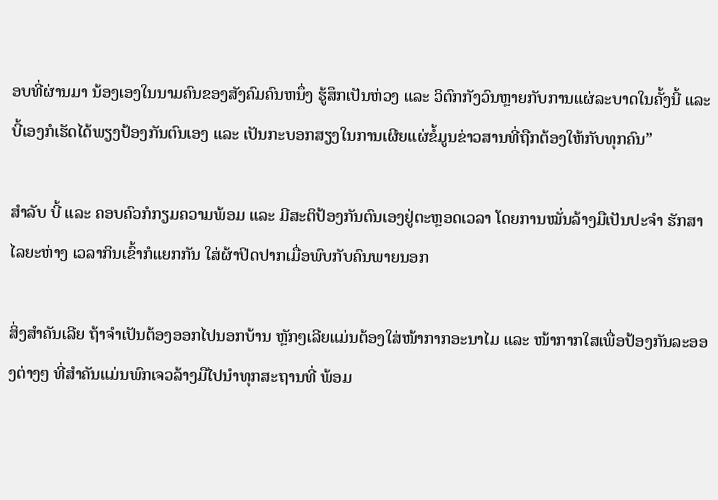ອບທີ່ຜ່ານມາ ນ້ອງເອງໃນນາມຄົນຂອງສັງຄົມຄົນຫນຶ່ງ ຮູ້ສຶກເປັນຫ່ວງ ແລະ ວິຕົກກັງວົນຫຼາຍກັບການແຜ່ລະບາດໃນຄັ້ງນີ້ ແລະ ບີ້ເອງກໍເຮັດໄດ້ພຽງປ້ອງກັນຕົນເອງ ແລະ ເປັນກະບອກສຽງໃນການເຜີຍແຜ່ຂໍ້ມູນຂ່າວສານທີ່ຖືກຕ້ອງໃຫ້ກັບທຸກຄົນ”

ສໍາລັບ ບີ້ ແລະ ຄອບຄົວກໍກຽມຄວາມພ້ອມ ແລະ ມີສະຕິປ້ອງກັນຕົນເອງຢູ່ຕະຫຼອດເວລາ ໂດຍການໝັ່ນລ້າງມືເປັນປະຈຳ ຮັກສາໄລຍະຫ່າງ ເວລາກິນເຂົ້າກໍແຍກກັນ ໃສ່ຜ້າປິດປາກເມື່ອພົບກັບຄົນພາຍນອກ

ສິ່ງສໍາຄັນເລີຍ ຖ້າຈຳເປັນຕ້ອງອອກໄປນອກບ້ານ ຫຼັກໆເລີຍແມ່ນຕ້ອງໃສ່ໜ້າກາກອະນາໄມ ແລະ ໜ້າກາກໃສເພື່ອປ້ອງກັນລະອອງຕ່າງໆ ທີ່ສຳຄັນແມ່ນພົກເຈວລ້າງມືໄປນຳທຸກສະຖານທີ່ ພ້ອມ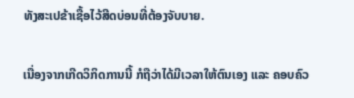ທັງສະເປຂ້າເຊື້ອໄວ້ສີດບ່ອນທີ່ຕ້ອງຈັບບາຍ.

ເນື່ອງຈາກເກີດວິກິດການນີ້ ກໍຖືວ່າໄດ້ມີເວລາໃຫ້ຕົນເອງ ແລະ ຄອບຄົວ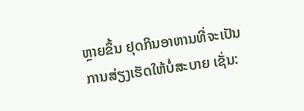ຫຼາຍຂຶ້ນ ຢຸດກິນອາຫານທີ່ຈະເປັນການສ່ຽງເຮັດໃຫ້ບໍ່ສະບາຍ ເຊັ່ນ: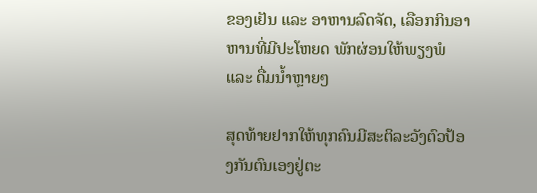ຂອງເຢັນ ແລະ ອາຫານລົດຈັດ, ເລືອກກິນອາຫານທີ່ມີປະໂຫຍດ ພັກຜ່ອນໃຫ້ພຽງພໍ ແລະ ດື່ມນ້ຳຫຼາຍໆ

ສຸດທ້າຍຢາກໃຫ້ທຸກຄົນມີສະຕິລະວັງຕົວປ້ອງກັນຕົນເອງຢູ່ຕະ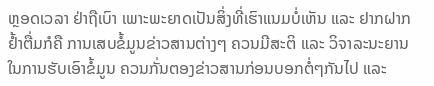ຫຼອດເວລາ ຢ່າຖືເບົາ ເພາະພະຍາດເປັນສິ່ງທີ່ເຮົາແນມບໍ່ເຫັນ ແລະ ຢາກຝາກຢໍ້າຕື່ມກໍຄື ການເສບຂໍ້ມູນຂ່າວສານຕ່າງໆ ຄວນມີສະຕິ ແລະ ວິຈາລະນະຍານໃນການຮັບເອົາຂໍ້ມູນ ຄວນກັ່ນຕອງຂ່າວສານກ່ອນບອກຕໍ່ໆກັນໄປ ແລະ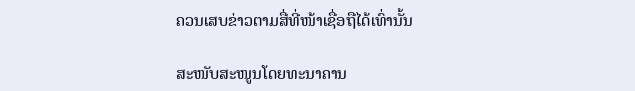ຄວນເສບຂ່າວຕາມສື່ທີ່ໜ້າເຊື່ອຖືໄດ້ເທົ່ານັ້ນ

ສະໜັບສະໜູນໂດຍທະນາຄານ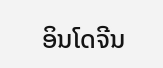ອິນໂດຈີນ